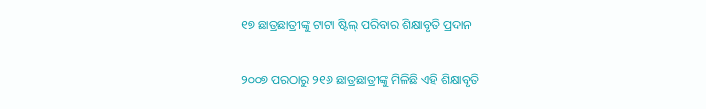୧୭ ଛାତ୍ରଛାତ୍ରୀଙ୍କୁ ଟାଟା ଷ୍ଟିଲ୍ ପରିବାର ଶିକ୍ଷାବୃତି ପ୍ରଦାନ

୨୦୦୭ ପରଠାରୁ ୨୧୬ ଛାତ୍ରଛାତ୍ରୀଙ୍କୁ ମିଳିଛି ଏହି ଶିକ୍ଷାବୃତି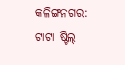କଳିଙ୍ଗନଗର: ଟାଟା ଷ୍ଟିଲ୍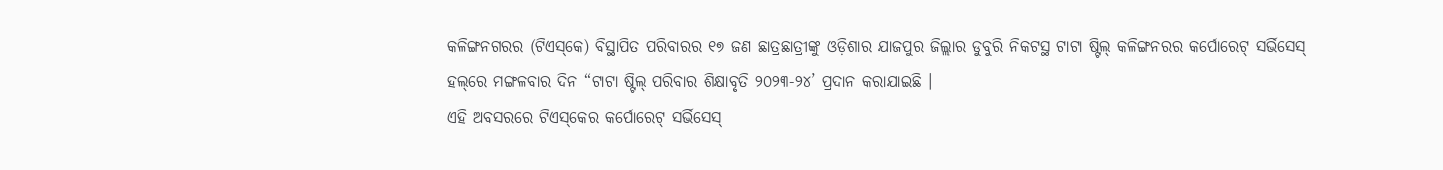କଳିଙ୍ଗନଗରର (ଟିଏସ୍‌କେ) ବିସ୍ଥାପିତ ପରିବାରର ୧୭ ଜଣ ଛାତ୍ରଛାତ୍ରୀଙ୍କୁ ଓଡ଼ିଶାର ଯାଜପୁର ଜିଲ୍ଲାର ଡୁବୁରି ନିକଟସ୍ଥ ଟାଟା ଷ୍ଟିଲ୍ କଳିଙ୍ଗନରର କର୍ପୋରେଟ୍ ସର୍ଭିସେସ୍ ହଲ୍‌ରେ ମଙ୍ଗଳବାର ଦିନ “ଟାଟା ଷ୍ଟିଲ୍ ପରିବାର ଶିକ୍ଷାବୃତି ୨୦୨୩-୨୪’ ପ୍ରଦାନ କରାଯାଇଛି ।
ଏହି ଅବସରରେ ଟିଏସ୍‌କେର କର୍ପୋରେଟ୍ ସର୍ଭିସେସ୍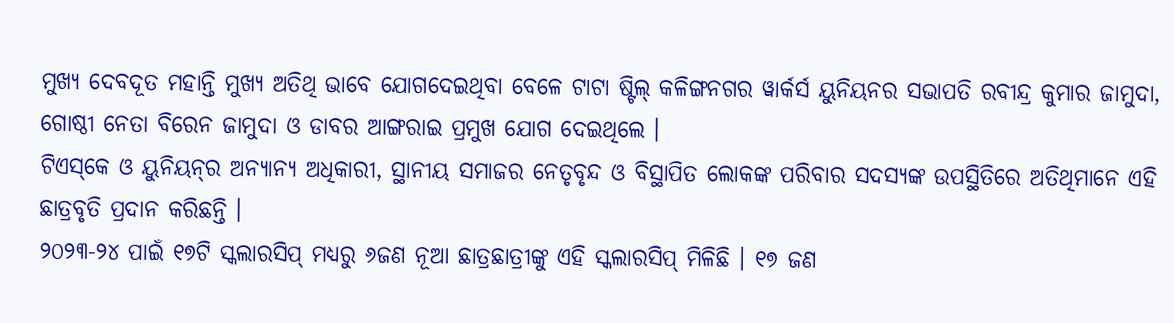ମୁଖ୍ୟ ଦେବଦୂତ ମହାନ୍ତି ମୁଖ୍ୟ ଅତିଥି ଭାବେ ଯୋଗଦେଇଥିବା ବେଳେ ଟାଟା ଷ୍ଟିଲ୍ କଳିଙ୍ଗନଗର ୱାର୍କର୍ସ ୟୁନିୟନର ସଭାପତି ରବୀନ୍ଦ୍ର କୁମାର ଜାମୁଦା, ଗୋଷ୍ଠୀ ନେତା ବିରେନ ଜାମୁଦା ଓ ଡାବର ଆଙ୍ଗରାଇ ପ୍ରମୁଖ ଯୋଗ ଦେଇଥିଲେ ।
ଟିଏସ୍‌କେ ଓ ୟୁନିୟନ୍‌ର ଅନ୍ୟାନ୍ୟ ଅଧିକାରୀ, ସ୍ଥାନୀୟ ସମାଜର ନେତୃବୃନ୍ଦ ଓ ବିସ୍ଥାପିତ ଲୋକଙ୍କ ପରିବାର ସଦସ୍ୟଙ୍କ ଉପସ୍ଥିତିରେ ଅତିଥିମାନେ ଏହି ଛାତ୍ରବୃତି ପ୍ରଦାନ କରିଛନ୍ତି ।
୨୦୨୩-୨୪ ପାଇଁ ୧୭ଟି ସ୍କଲାରସିପ୍ ମଧ୍ୟରୁ ୬ଜଣ ନୂଆ ଛାତ୍ରଛାତ୍ରୀଙ୍କୁ ଏହି ସ୍କଲାରସିପ୍ ମିଳିଛି । ୧୭ ଜଣ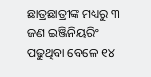ଛାତ୍ରଛାତ୍ରୀଙ୍କ ମଧ୍ୟରୁ ୩ ଜଣ ଇଞ୍ଜିନିୟରିଂ ପଢୁଥିବା ବେଳେ ୧୪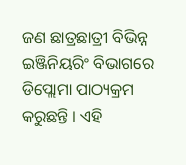ଜଣ ଛାତ୍ରଛାତ୍ରୀ ବିଭିନ୍ନ ଇଞ୍ଜିନିୟରିଂ ବିଭାଗରେ ଡିପ୍ଲୋମା ପାଠ୍ୟକ୍ରମ କରୁଛନ୍ତି । ଏହି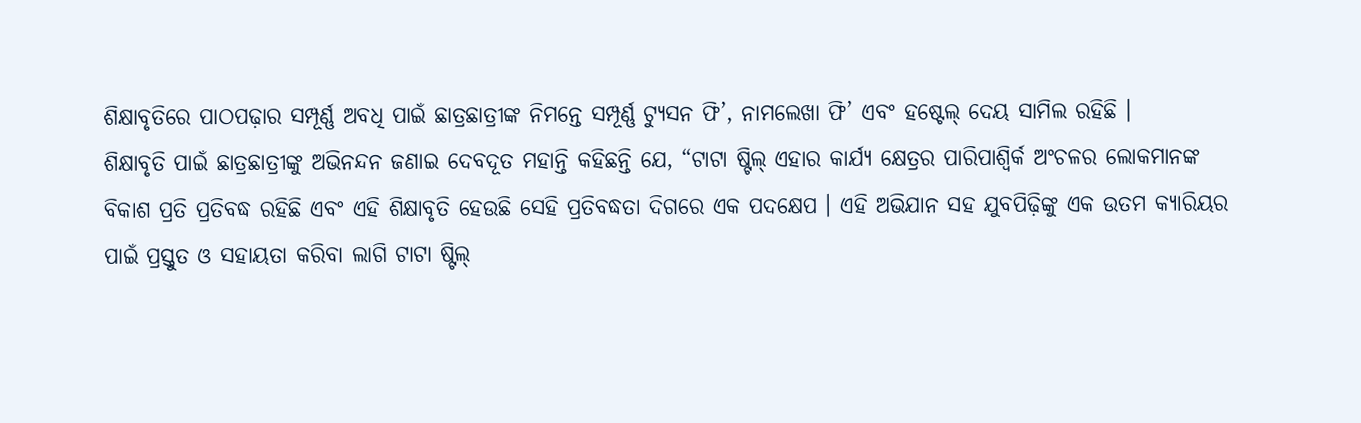ଶିକ୍ଷାବୃତିରେ ପାଠପଢ଼ାର ସମ୍ପୂର୍ଣ୍ଣ ଅବଧି ପାଇଁ ଛାତ୍ରଛାତ୍ରୀଙ୍କ ନିମନ୍ତେ ସମ୍ପୂର୍ଣ୍ଣ ଟ୍ୟୁସନ ଫି’, ନାମଲେଖା ଫି’ ଏବଂ ହଷ୍ଟେଲ୍ ଦେୟ ସାମିଲ ରହିଛି ।
ଶିକ୍ଷାବୃତି ପାଇଁ ଛାତ୍ରଛାତ୍ରୀଙ୍କୁ ଅଭିନନ୍ଦନ ଜଣାଇ ଦେବଦୂତ ମହାନ୍ତି କହିଛନ୍ତି ଯେ, “ଟାଟା ଷ୍ଟିଲ୍ ଏହାର କାର୍ଯ୍ୟ କ୍ଷେତ୍ରର ପାରିପାଶ୍ୱିର୍କ ଅଂଚଳର ଲୋକମାନଙ୍କ ବିକାଶ ପ୍ରତି ପ୍ରତିବଦ୍ଧ ରହିଛି ଏବଂ ଏହି ଶିକ୍ଷାବୃତି ହେଉଛି ସେହି ପ୍ରତିବଦ୍ଧତା ଦିଗରେ ଏକ ପଦକ୍ଷେପ । ଏହି ଅଭିଯାନ ସହ ଯୁବପିଢ଼ିଙ୍କୁ ଏକ ଉତମ କ୍ୟାରିୟର ପାଇଁ ପ୍ରସ୍ତୁତ ଓ ସହାୟତା କରିବା ଲାଗି ଟାଟା ଷ୍ଟିଲ୍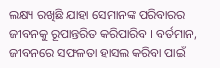ଲକ୍ଷ୍ୟ ରଖିଛି ଯାହା ସେମାନଙ୍କ ପରିବାରର ଜୀବନକୁ ରୂପାନ୍ତରିତ କରିପାରିବ । ବର୍ତମାନ, ଜୀବନରେ ସଫଳତା ହାସଲ କରିବା ପାଇଁ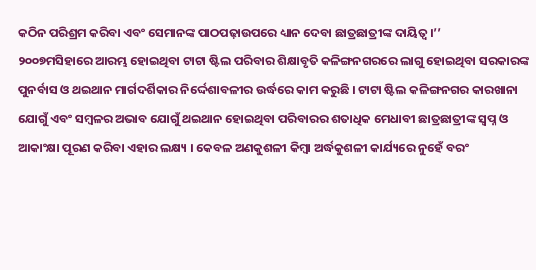କଠିନ ପରିଶ୍ରମ କରିବା ଏବଂ ସେମାନଙ୍କ ପାଠପଢ଼ାଉପରେ ଧ୍ୟାନ ଦେବା ଛାତ୍ରଛାତ୍ରୀଙ୍କ ଦାୟିତ୍ୱ ।’’
୨୦୦୭ମସିହାରେ ଆରମ୍ଭ ହୋଇଥିବା ଟାଟା ଷ୍ଟିଲ ପରିବାର ଶିକ୍ଷାବୃତି କଳିଙ୍ଗନଗରରେ ଲାଗୁ ହୋଇଥିବା ସରକାରଙ୍କ ପୁନର୍ବାସ ଓ ଥଇଥାନ ମାର୍ଗଦର୍ଶିକାର ନିର୍ଦ୍ଦେଶାବଳୀର ଉର୍ଦ୍ଧରେ କାମ କରୁଛି । ଟାଟା ଷ୍ଟିଲ କଳିଙ୍ଗନଗର କାରଖାନା ଯୋଗୁଁ ଏବଂ ସମ୍ବଳର ଅଭାବ ଯୋଗୁଁ ଥଇଥାନ ହୋଇଥିବା ପରିବାରର ଶତାଧିକ ମେଧାବୀ ଛାତ୍ରଛାତ୍ରୀଙ୍କ ସ୍ୱପ୍ନ ଓ ଆକାଂକ୍ଷା ପୂରଣ କରିବା ଏହାର ଲକ୍ଷ୍ୟ । କେବଳ ଅଣକୁଶଳୀ କିମ୍ବା ଅର୍ଦ୍ଧକୁଶଳୀ କାର୍ଯ୍ୟରେ ନୁହେଁ ବରଂ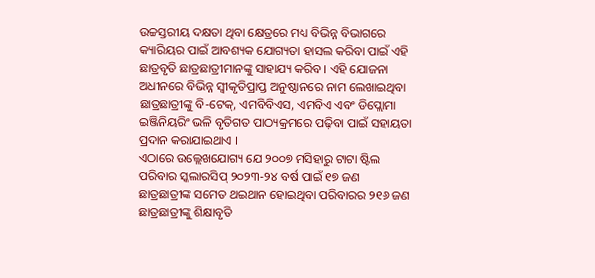ଉଚ୍ଚସ୍ତରୀୟ ଦକ୍ଷତା ଥିବା କ୍ଷେତ୍ରରେ ମଧ୍ୟ ବିଭିନ୍ନ ବିଭାଗରେ କ୍ୟାରିୟର ପାଇଁ ଆବଶ୍ୟକ ଯୋଗ୍ୟତା ହାସଲ କରିବା ପାଇଁ ଏହି ଛାତ୍ରବୃତି ଛାତ୍ରଛାତ୍ରୀମାନଙ୍କୁ ସାହାଯ୍ୟ କରିବ । ଏହି ଯୋଜନା ଅଧୀନରେ ବିଭିନ୍ନ ସ୍ୱୀକୃତିପ୍ରାପ୍ତ ଅନୁଷ୍ଠାନରେ ନାମ ଲେଖାଇଥିବା ଛାତ୍ରଛାତ୍ରୀଙ୍କୁ ବି-ଟେକ୍‌, ଏମବିବିଏସ, ଏମବିଏ ଏବଂ ଡିପ୍ଲୋମା ଇଞ୍ଜିନିୟରିଂ ଭଳି ବୃତିଗତ ପାଠ୍ୟକ୍ରମରେ ପଢ଼ିବା ପାଇଁ ସହାୟତା ପ୍ରଦାନ କରାଯାଇଥାଏ ।
ଏଠାରେ ଉଲ୍ଲେଖଯୋଗ୍ୟ ଯେ ୨୦୦୭ ମସିହାରୁ ଟାଟା ଷ୍ଟିଲ ପରିବାର ସ୍କଲାରସିପ୍ ୨୦୨୩-୨୪ ବର୍ଷ ପାଇଁ ୧୭ ଜଣ ଛାତ୍ରଛାତ୍ରୀଙ୍କ ସମେତ ଥଇଥାନ ହୋଇଥିବା ପରିବାରର ୨୧୬ ଜଣ ଛାତ୍ରଛାତ୍ରୀଙ୍କୁ ଶିକ୍ଷାବୃତି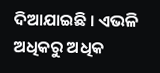ଦିଆଯାଇଛି । ଏଭଳି ଅଧିକରୁ ଅଧିକ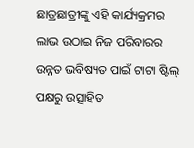ଛାତ୍ରଛାତ୍ରୀଙ୍କୁ ଏହି କାର୍ଯ୍ୟକ୍ରମର ଲାଭ ଉଠାଇ ନିଜ ପରିବାରର ଉନ୍ନତ ଭବିଷ୍ୟତ ପାଇଁ ଟାଟା ଷ୍ଟିଲ୍ ପକ୍ଷରୁ ଉତ୍ସାହିତ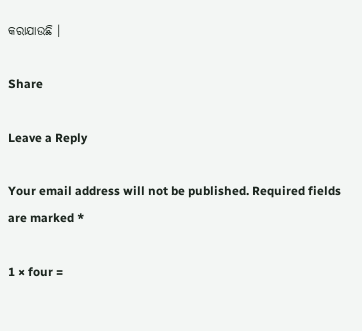କରାଯାଉଛି ।

Share

Leave a Reply

Your email address will not be published. Required fields are marked *

1 × four =